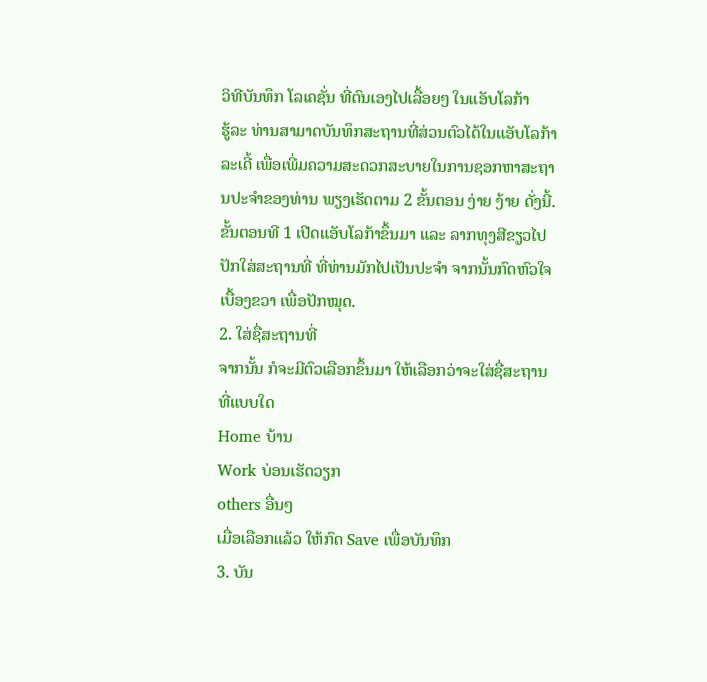ວິທີບັນທຶກ ໂລເຄຊັ່ນ ທີ່ຕົນເອງໄປເລື້ອຍໆ ໃນແອັບໂລກ້າ
ຮູ້ລະ ທ່ານສາມາດບັນທຶກສະຖານທີ່ສ່ວນຕົວໄດ້ໃນແອັບໂລກ້າລະເດີ້ ເພື່ອເພີ່ມຄວາມສະດວກສະບາຍໃນການຊອກຫາສະຖານປະຈຳຂອງທ່ານ ພຽງເຮັດຕາມ 2 ຂັ້ນຕອນ ງ່າຍ ງ້າຍ ດັ່ງນີ້.
ຂັ້ນຕອນທີ 1 ເປີດແອັບໂລກ້າຂຶ້ນມາ ແລະ ລາກທຸງສີຂຽວໄປປັກໃສ່ສະຖານທີ່ ທີ່ທ່ານມັກໄປເປັນປະຈຳ ຈາກນັ້ນກົດຫົວໃຈເບື້ອງຂວາ ເພື່ອປັກໝຸດ.
2. ໃສ່ຊື່ສະຖານທີ່
ຈາກນັ້ນ ກໍຈະມີຕົວເລືອກຂຶ້ນມາ ໃຫ້ເລືອກວ່າຈະໃສ່ຊື່ສະຖານທີ່ແບບໃດ
Home ບ້ານ
Work ບ່ອນເຮັດວຽກ
others ອື່ນໆ
ເມື່ອເລືອກແລ້ວ ໃຫ້ກົດ Save ເພື່ອບັນທຶກ
3. ບັນ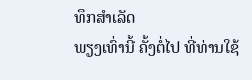ທຶກສຳເລັດ
ພຽງເທົ່ານີ້ ຄັ້ງຕໍ່ໄປ ທີ່ທ່ານໃຊ້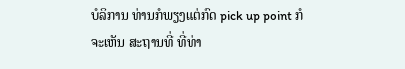ບໍລິການ ທ່ານກໍພຽງແຕ່ກົດ pick up point ກໍຈະເຫັນ ສະຖານທີ່ ທີ່ທ່າ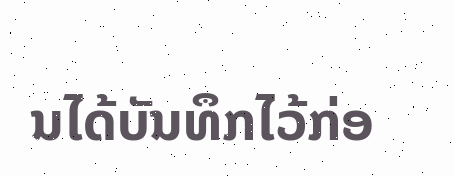ນໄດ້ບັນທຶກໄວ້ກ່ອ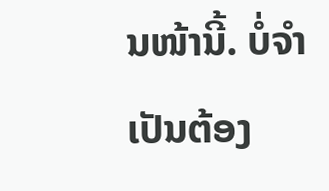ນໜ້ານີ້. ບໍ່ຈຳເປັນຕ້ອງ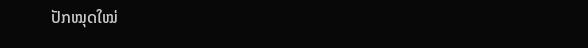ປັກໝຸດໃໝ່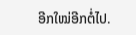ອີກໃໝ່ອີກຕໍ່ໄປ.